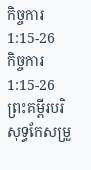កិច្ចការ 1:15-26
កិច្ចការ 1:15-26 ព្រះគម្ពីរបរិសុទ្ធកែសម្រួ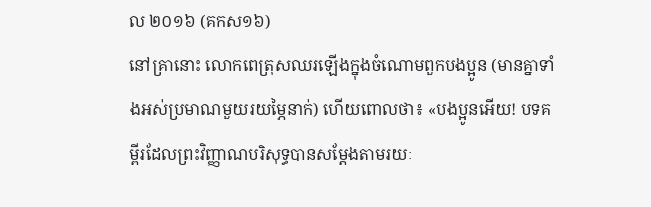ល ២០១៦ (គកស១៦)
នៅគ្រានោះ លោកពេត្រុសឈរឡើងក្នុងចំណោមពួកបងប្អូន (មានគ្នាទាំងអស់ប្រមាណមួយរយម្ភៃនាក់) ហើយពោលថា៖ «បងប្អូនអើយ! បទគម្ពីរដែលព្រះវិញ្ញាណបរិសុទ្ធបានសម្តែងតាមរយៈ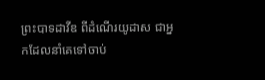ព្រះបាទដាវីឌ ពីដំណើរយូដាស ជាអ្នកដែលនាំគេទៅចាប់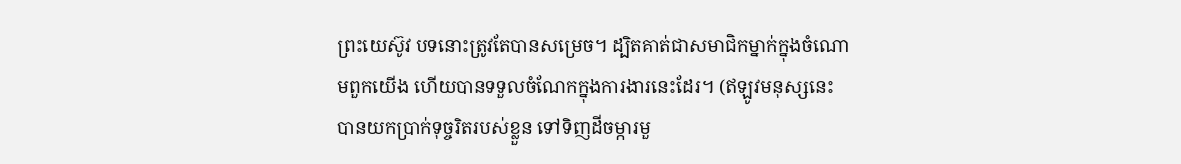ព្រះយេស៊ូវ បទនោះត្រូវតែបានសម្រេច។ ដ្បិតគាត់ជាសមាជិកម្នាក់ក្នុងចំណោមពួកយើង ហើយបានទទួលចំណែកក្នុងការងារនេះដែរ។ (ឥឡូវមនុស្សនេះបានយកប្រាក់ទុច្ចរិតរបស់ខ្លួន ទៅទិញដីចម្ការមួ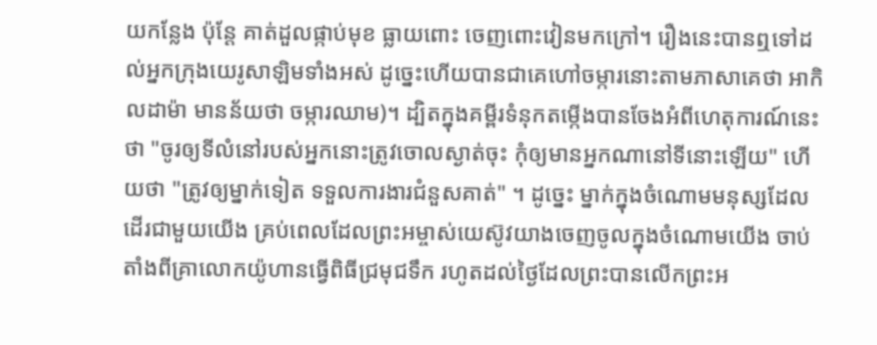យកន្លែង ប៉ុន្តែ គាត់ដួលផ្កាប់មុខ ធ្លាយពោះ ចេញពោះវៀនមកក្រៅ។ រឿងនេះបានឮទៅដល់អ្នកក្រុងយេរូសាឡិមទាំងអស់ ដូច្នេះហើយបានជាគេហៅចម្ការនោះតាមភាសាគេថា អាកិលដាម៉ា មានន័យថា ចម្ការឈាម)។ ដ្បិតក្នុងគម្ពីរទំនុកតម្កើងបានចែងអំពីហេតុការណ៍នេះថា "ចូរឲ្យទីលំនៅរបស់អ្នកនោះត្រូវចោលស្ងាត់ចុះ កុំឲ្យមានអ្នកណានៅទីនោះឡើយ" ហើយថា "ត្រូវឲ្យម្នាក់ទៀត ទទួលការងារជំនួសគាត់" ។ ដូច្នេះ ម្នាក់ក្នុងចំណោមមនុស្សដែលដើរជាមួយយើង គ្រប់ពេលដែលព្រះអម្ចាស់យេស៊ូវយាងចេញចូលក្នុងចំណោមយើង ចាប់តាំងពីគ្រាលោកយ៉ូហានធ្វើពិធីជ្រមុជទឹក រហូតដល់ថ្ងៃដែលព្រះបានលើកព្រះអ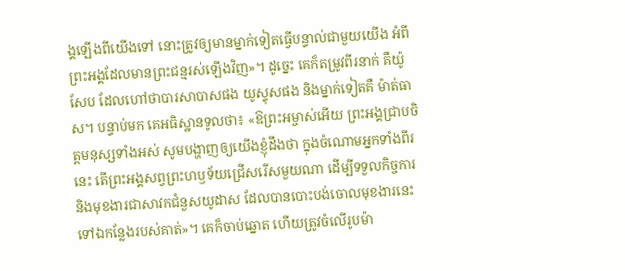ង្គឡើងពីយើងទៅ នោះត្រូវឲ្យមានម្នាក់ទៀតធ្វើបន្ទាល់ជាមួយយើង អំពីព្រះអង្គដែលមានព្រះជន្មរស់ឡើងវិញ»។ ដូច្នេះ គេក៏តម្រូវពីរនាក់ គឺយ៉ូសែប ដែលហៅថាបារសាបាសផង យូស្ទុសផង និងម្នាក់ទៀតគឺ ម៉ាត់ធាស។ បន្ទាប់មក គេអធិស្ឋានទូលថា៖ «ឱព្រះអម្ចាស់អើយ ព្រះអង្គជ្រាបចិត្តមនុស្សទាំងអស់ សូមបង្ហាញឲ្យយើងខ្ញុំដឹងថា ក្នុងចំណោមអ្នកទាំងពីរនេះ តើព្រះអង្គសព្វព្រះហឫទ័យជ្រើសរើសមួយណា ដើម្បីទទួលកិច្ចការ និងមុខងារជាសាវកជំនួសយូដាស ដែលបានបោះបង់ចោលមុខងារនេះ ទៅឯកន្លែងរបស់គាត់»។ គេក៏ចាប់ឆ្នោត ហើយត្រូវចំលើរូបម៉ា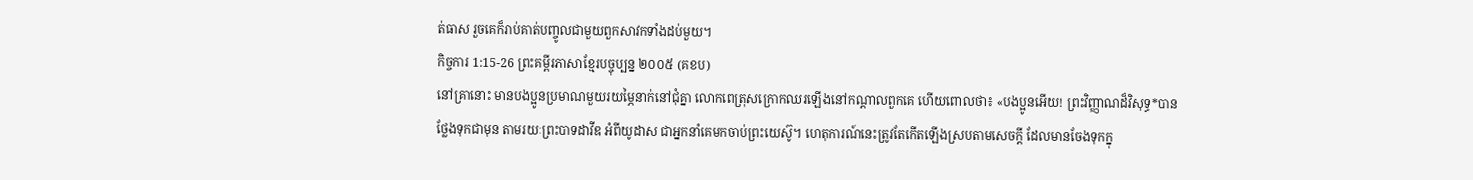ត់ធាស រួចគេក៏រាប់គាត់បញ្ចូលជាមួយពួកសាវកទាំងដប់មួយ។
កិច្ចការ 1:15-26 ព្រះគម្ពីរភាសាខ្មែរបច្ចុប្បន្ន ២០០៥ (គខប)
នៅគ្រានោះ មានបងប្អូនប្រមាណមួយរយម្ភៃនាក់នៅជុំគ្នា លោកពេត្រុសក្រោកឈរឡើងនៅកណ្ដាលពួកគេ ហើយពោលថា៖ «បងប្អូនអើយ! ព្រះវិញ្ញាណដ៏វិសុទ្ធ*បានថ្លែងទុកជាមុន តាមរយៈព្រះបាទដាវីឌ អំពីយូដាស ជាអ្នកនាំគេមកចាប់ព្រះយេស៊ូ។ ហេតុការណ៍នេះត្រូវតែកើតឡើងស្របតាមសេចក្ដី ដែលមានចែងទុកក្នុ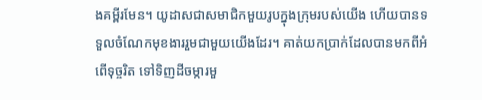ងគម្ពីរមែន។ យូដាសជាសមាជិកមួយរូបក្នុងក្រុមរបស់យើង ហើយបានទទួលចំណែកមុខងាររួមជាមួយយើងដែរ។ គាត់យកប្រាក់ដែលបានមកពីអំពើទុច្ចរិត ទៅទិញដីចម្ការមួ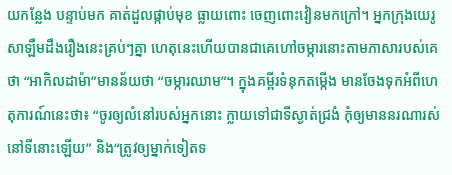យកន្លែង បន្ទាប់មក គាត់ដួលផ្កាប់មុខ ធ្លាយពោះ ចេញពោះវៀនមកក្រៅ។ អ្នកក្រុងយេរូសាឡឹមដឹងរឿងនេះគ្រប់ៗគ្នា ហេតុនេះហើយបានជាគេហៅចម្ការនោះតាមភាសារបស់គេថា “អាកិលដាម៉ា”មានន័យថា “ចម្ការឈាម”។ ក្នុងគម្ពីរទំនុកតម្កើង មានចែងទុកអំពីហេតុការណ៍នេះថា៖ “ចូរឲ្យលំនៅរបស់អ្នកនោះ ក្លាយទៅជាទីស្ងាត់ជ្រងំ កុំឲ្យមាននរណារស់នៅទីនោះឡើយ” និង“ត្រូវឲ្យម្នាក់ទៀតទ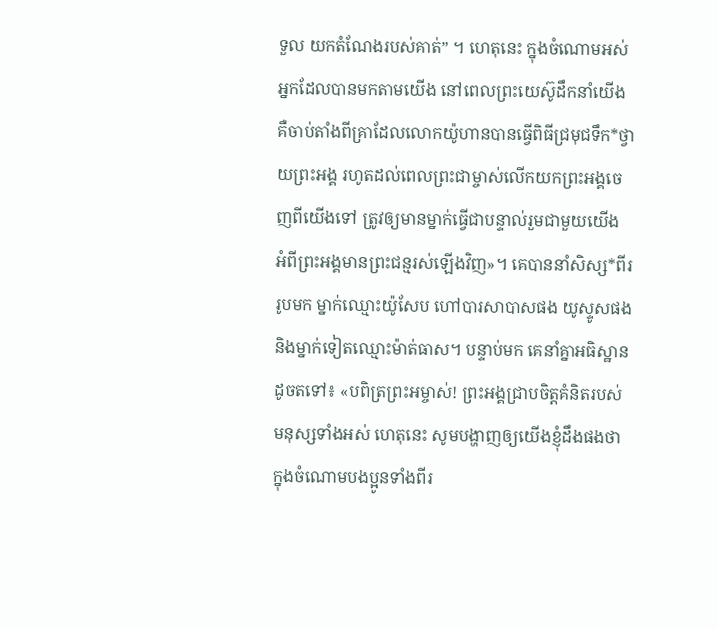ទួល យកតំណែងរបស់គាត់” ។ ហេតុនេះ ក្នុងចំណោមអស់អ្នកដែលបានមកតាមយើង នៅពេលព្រះយេស៊ូដឹកនាំយើង គឺចាប់តាំងពីគ្រាដែលលោកយ៉ូហានបានធ្វើពិធីជ្រមុជទឹក*ថ្វាយព្រះអង្គ រហូតដល់ពេលព្រះជាម្ចាស់លើកយកព្រះអង្គចេញពីយើងទៅ ត្រូវឲ្យមានម្នាក់ធ្វើជាបន្ទាល់រួមជាមួយយើង អំពីព្រះអង្គមានព្រះជន្មរស់ឡើងវិញ»។ គេបាននាំសិស្ស*ពីររូបមក ម្នាក់ឈ្មោះយ៉ូសែប ហៅបារសាបាសផង យូស្ទូសផង និងម្នាក់ទៀតឈ្មោះម៉ាត់ធាស។ បន្ទាប់មក គេនាំគ្នាអធិស្ឋានដូចតទៅ៖ «បពិត្រព្រះអម្ចាស់! ព្រះអង្គជ្រាបចិត្តគំនិតរបស់មនុស្សទាំងអស់ ហេតុនេះ សូមបង្ហាញឲ្យយើងខ្ញុំដឹងផងថា ក្នុងចំណោមបងប្អូនទាំងពីរ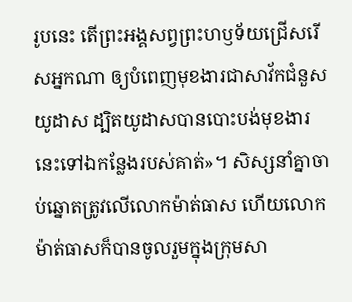រូបនេះ តើព្រះអង្គសព្វព្រះហឫទ័យជ្រើសរើសអ្នកណា ឲ្យបំពេញមុខងារជាសាវ័កជំនួសយូដាស ដ្បិតយូដាសបានបោះបង់មុខងារនេះទៅឯកន្លែងរបស់គាត់»។ សិស្សនាំគ្នាចាប់ឆ្នោតត្រូវលើលោកម៉ាត់ធាស ហើយលោកម៉ាត់ធាសក៏បានចូលរួមក្នុងក្រុមសា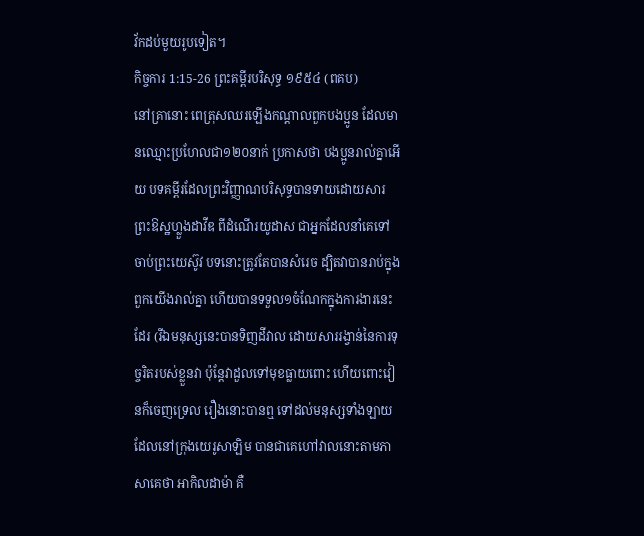វ័កដប់មួយរូបទៀត។
កិច្ចការ 1:15-26 ព្រះគម្ពីរបរិសុទ្ធ ១៩៥៤ (ពគប)
នៅគ្រានោះ ពេត្រុសឈរឡើងកណ្តាលពួកបងប្អូន ដែលមានឈ្មោះប្រហែលជា១២០នាក់ ប្រកាសថា បងប្អូនរាល់គ្នាអើយ បទគម្ពីរដែលព្រះវិញ្ញាណបរិសុទ្ធបានទាយដោយសារព្រះឱស្ឋហ្លួងដាវីឌ ពីដំណើរយូដាស ជាអ្នកដែលនាំគេទៅចាប់ព្រះយេស៊ូវ បទនោះត្រូវតែបានសំរេច ដ្បិតវាបានរាប់ក្នុងពួកយើងរាល់គ្នា ហើយបានទទួល១ចំណែកក្នុងការងារនេះដែរ (រីឯមនុស្សនេះបានទិញដីវាល ដោយសាររង្វាន់នៃការទុច្ចរិតរបស់ខ្លួនវា ប៉ុន្តែវាដួលទៅមុខធ្លាយពោះ ហើយពោះវៀនក៏ចេញទ្រេល រឿងនោះបានឮ ទៅដល់មនុស្សទាំងឡាយ ដែលនៅក្រុងយេរូសាឡិម បានជាគេហៅវាលនោះតាមភាសាគេថា អាកិលដាម៉ា គឺ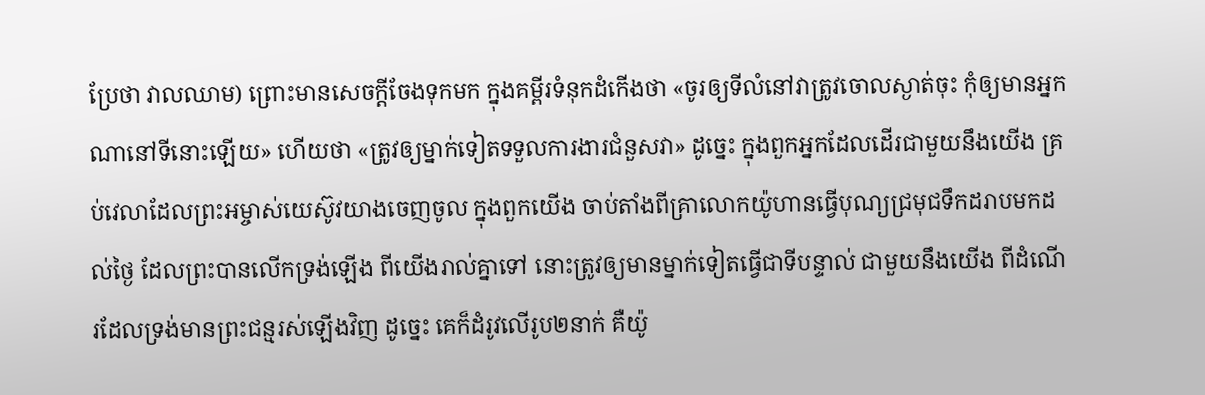ប្រែថា វាលឈាម) ព្រោះមានសេចក្ដីចែងទុកមក ក្នុងគម្ពីរទំនុកដំកើងថា «ចូរឲ្យទីលំនៅវាត្រូវចោលស្ងាត់ចុះ កុំឲ្យមានអ្នកណានៅទីនោះឡើយ» ហើយថា «ត្រូវឲ្យម្នាក់ទៀតទទួលការងារជំនួសវា» ដូច្នេះ ក្នុងពួកអ្នកដែលដើរជាមួយនឹងយើង គ្រប់វេលាដែលព្រះអម្ចាស់យេស៊ូវយាងចេញចូល ក្នុងពួកយើង ចាប់តាំងពីគ្រាលោកយ៉ូហានធ្វើបុណ្យជ្រមុជទឹកដរាបមកដល់ថ្ងៃ ដែលព្រះបានលើកទ្រង់ឡើង ពីយើងរាល់គ្នាទៅ នោះត្រូវឲ្យមានម្នាក់ទៀតធ្វើជាទីបន្ទាល់ ជាមួយនឹងយើង ពីដំណើរដែលទ្រង់មានព្រះជន្មរស់ឡើងវិញ ដូច្នេះ គេក៏ដំរូវលើរូប២នាក់ គឺយ៉ូ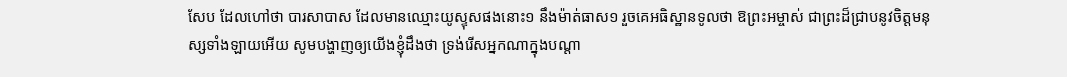សែប ដែលហៅថា បារសាបាស ដែលមានឈ្មោះយូស្ទុសផងនោះ១ នឹងម៉ាត់ធាស១ រួចគេអធិស្ឋានទូលថា ឱព្រះអម្ចាស់ ជាព្រះដ៏ជ្រាបនូវចិត្តមនុស្សទាំងឡាយអើយ សូមបង្ហាញឲ្យយើងខ្ញុំដឹងថា ទ្រង់រើសអ្នកណាក្នុងបណ្តា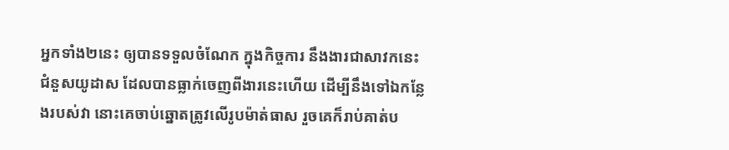អ្នកទាំង២នេះ ឲ្យបានទទួលចំណែក ក្នុងកិច្ចការ នឹងងារជាសាវកនេះ ជំនួសយូដាស ដែលបានធ្លាក់ចេញពីងារនេះហើយ ដើម្បីនឹងទៅឯកន្លែងរបស់វា នោះគេចាប់ឆ្នោតត្រូវលើរូបម៉ាត់ធាស រួចគេក៏រាប់គាត់ប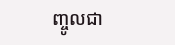ញ្ចូលជា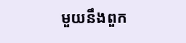មួយនឹងពួក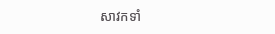សាវកទាំ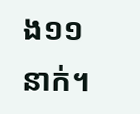ង១១នាក់។